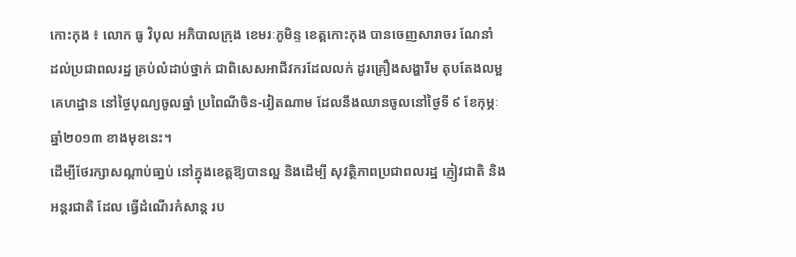កោះកុង ៖ លោក ធូ វិបុល អភិបាលក្រុង ខេមរៈភូមិន្ទ ខេត្ដកោះកុង បានចេញសារាចរ ណែនាំ
ដល់ប្រជាពលរដ្ឋ គ្រប់លំដាប់ថ្នាក់ ជាពិសេសអាជីវករដែលលក់ ដូរគ្រឿងសង្ហារឹម តុបតែងលម្អ
គេហដ្ឋាន នៅថ្ងៃបុណ្យចូលឆ្នាំ ប្រពៃណីចិន-វៀតណាម ដែលនឹងឈានចូលនៅថ្ងៃទី ៩ ខែកុម្ភៈ
ឆ្នាំ២០១៣ ខាងមុខនេះ។
ដើម្បីថែរក្សាសណ្ដាប់ធា្នប់ នៅក្នុងខេត្ដឱ្យបានល្អ និងដើម្បី សុវត្ថិភាពប្រជាពលរដ្ឋ ភ្ញៀវជាតិ និង
អន្ដរជាតិ ដែល ធ្វើដំណើរកំសាន្ដ រប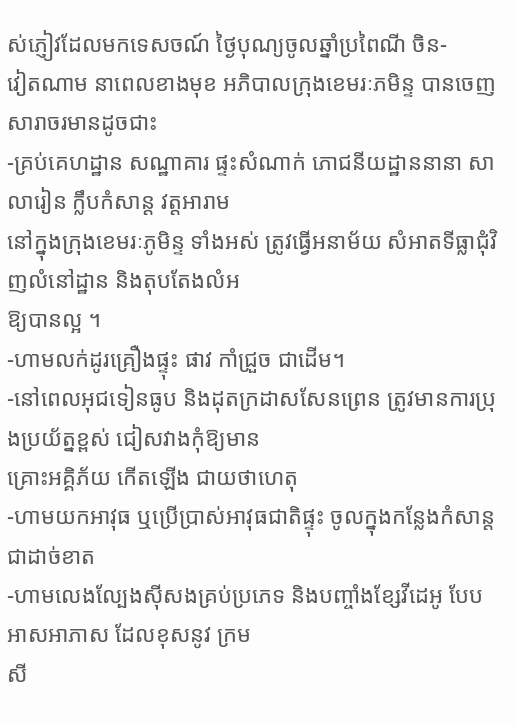ស់ភ្ញៀវដែលមកទេសចណ៍ ថ្ងៃបុណ្យចូលឆ្នាំប្រពៃណី ចិន-
វៀតណាម នាពេលខាងមុខ អភិបាលក្រុងខេមរៈភមិន្ទ បានចេញសារាចរមានដូចជាះ
-គ្រប់គេហដ្ឋាន សណ្ឋាគារ ផ្ទះសំណាក់ ភោជនីយដ្ឋាននានា សាលារៀន ក្លឹបកំសាន្ដ វត្ដអារាម
នៅក្នុងក្រុងខេមរៈភូមិន្ទ ទាំងអស់ ត្រូវធ្វើអនាម័យ សំអាតទីធ្លាជុំវិញលំនៅដ្ឋាន និងតុបតែងលំអ
ឱ្យបានល្អ ។
-ហាមលក់ដូរគ្រឿងផ្ទុះ ផាវ កាំជ្រួច ជាដើម។
-នៅពេលអុជទៀនធូប និងដុតក្រដាសសែនព្រេន ត្រូវមានការប្រុងប្រយ័ត្នខ្ពស់ ជៀសវាងកុំឱ្យមាន
គ្រោះអគ្គិភ័យ កើតឡើង ជាយថាហេតុ
-ហាមយកអាវុធ ឬប្រើប្រាស់អាវុធជាតិផ្ទុះ ចូលក្នុងកន្លែងកំសាន្ដជាដាច់ខាត
-ហាមលេងល្បែងស៊ីសងគ្រប់ប្រភេទ និងបញ្ចាំងខ្សែវីដេអូ បែបអាសអាភាស ដែលខុសនូវ ក្រម
សី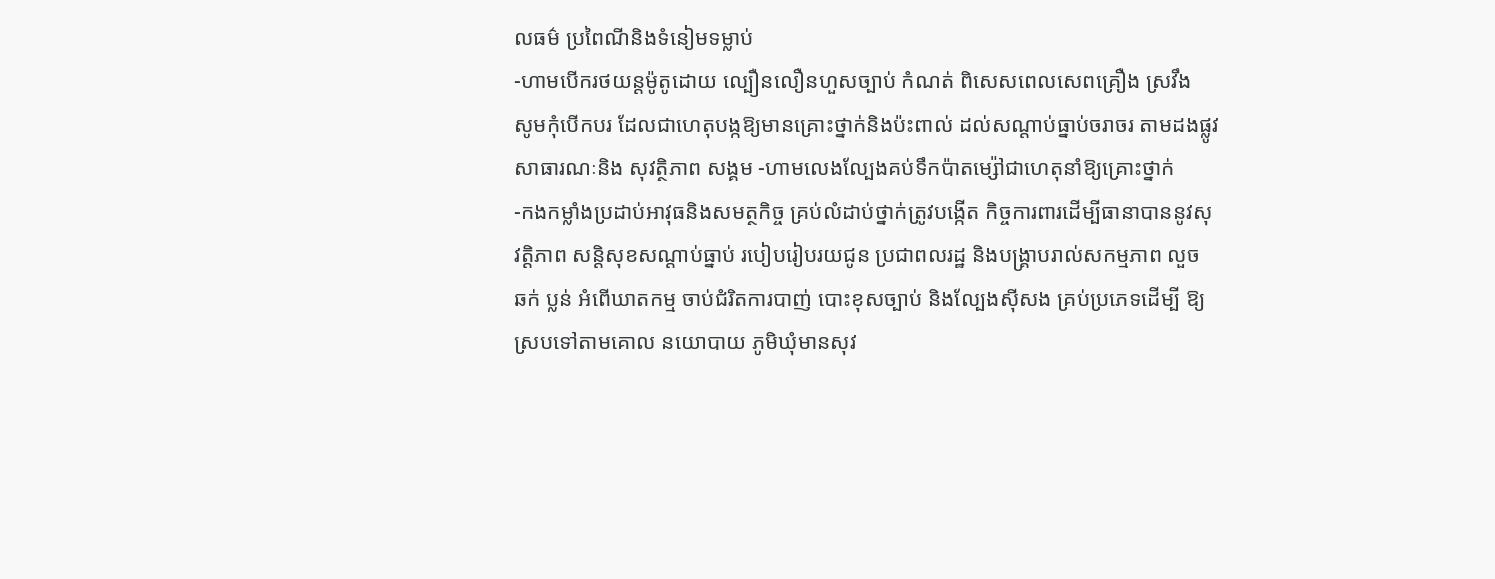លធម៌ ប្រពៃណីនិងទំនៀមទម្លាប់
-ហាមបើករថយន្ដម៉ូតូដោយ ល្បឿនលឿនហួសច្បាប់ កំណត់ ពិសេសពេលសេពគ្រឿង ស្រវឹង
សូមកុំបើកបរ ដែលជាហេតុបង្កឱ្យមានគ្រោះថ្នាក់និងប៉ះពាល់ ដល់សណ្ដាប់ធ្នាប់ចរាចរ តាមដងផ្លូវ
សាធារណៈនិង សុវត្ថិភាព សង្គម -ហាមលេងល្បែងគប់ទឹកប៉ាតម្ស៉ៅជាហេតុនាំឱ្យគ្រោះថ្នាក់
-កងកម្លាំងប្រដាប់អាវុធនិងសមត្ថកិច្ច គ្រប់លំដាប់ថ្នាក់ត្រូវបង្កើត កិច្ចការពារដើម្បីធានាបាននូវសុ
វត្ដិភាព សន្ដិសុខសណ្ដាប់ធ្នាប់ របៀបរៀបរយជូន ប្រជាពលរដ្ឋ និងបង្គ្រាបរាល់សកម្មភាព លួច
ឆក់ ប្លន់ អំពើឃាតកម្ម ចាប់ជំរិតការបាញ់ បោះខុសច្បាប់ និងល្បែងស៊ីសង គ្រប់ប្រភេទដើម្បី ឱ្យ
ស្របទៅតាមគោល នយោបាយ ភូមិឃុំមានសុវ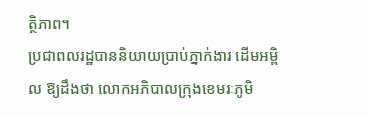ត្ថិភាព។
ប្រជាពលរដ្ឋបាននិយាយប្រាប់ភ្នាក់ងារ ដើមអម្ពិល ឱ្យដឹងថា លោកអភិបាលក្រុងខេមរៈភូមិ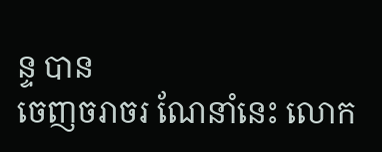ន្ទ បាន
ចេញចរាចរ ណែនាំនេះ លោក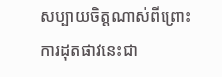សប្បាយចិត្ដណាស់ពីព្រោះ ការដុតផាវនេះជា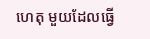ហេតុ មួយដែលធ្វើ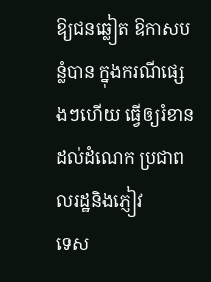ឱ្យជនឆ្លៀត ឱកាសបន្លំបាន ក្នុងករណីផ្សេងៗហើយ ធ្វើឲ្យរំខានដល់ដំណេក ប្រជាពលរដ្ឋនិងភ្ញៀវ
ទេស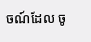ចណ៍ដែល ចូ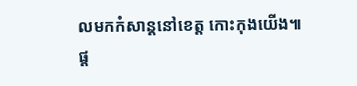លមកកំសាន្ដនៅខេត្ដ កោះកុងយើង៕
ផ្ត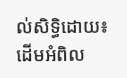ល់សិទ្ធិដោយ៖ ដើមអំពិល